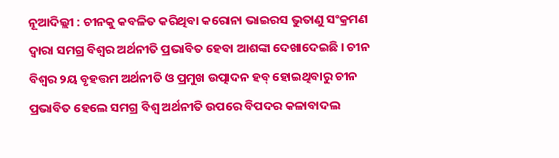ନୂଆଦିଲ୍ଲୀ : ଚୀନକୁ କବଳିତ କରିଥିବା କରୋନା ଭାଇରସ ଭୁତାଣୁ ସଂକ୍ରମଣ ଦ୍ୱାରା ସମଗ୍ର ବିଶ୍ୱର ଅର୍ଥନୀତି ପ୍ରଭାବିତ ହେବା ଆଶଙ୍କା ଦେଖାଦେଇଛି । ଚୀନ ବିଶ୍ୱର ୨ୟ ବୃହତ୍ତମ ଅର୍ଥନୀତି ଓ ପ୍ରମୁଖ ଉତ୍ପାଦନ ହବ୍‌ ହୋଇଥିବାରୁ ଚୀନ ପ୍ରଭାବିତ ହେଲେ ସମଗ୍ର ବିଶ୍ୱ ଅର୍ଥନୀତି ଉପରେ ବିପଦର କଳାବାଦଲ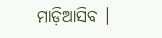ମାଡ଼ିଆସିବ ।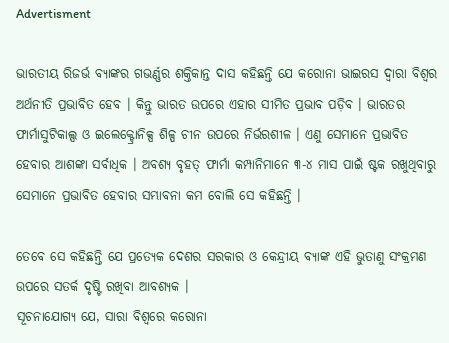Advertisment

ଭାରତୀୟ ରିଜର୍ଭ ବ୍ୟାଙ୍କର ଗଭର୍ଣ୍ଣର ଶକ୍ତିକାନ୍ତ ଦାସ କହିଛନ୍ତି ଯେ କରୋନା ଭାଇରସ ଦ୍ୱାରା ବିଶ୍ୱର ଅର୍ଥନୀତି ପ୍ରଭାବିତ ହେବ । କିନ୍ତୁ ଭାରତ ଉପରେ ଏହାର ସୀମିତ ପ୍ରଭାବ ପଡ଼ିବ । ଭାରତର ଫାର୍ମାସୁଟିକାଲ୍ସ ଓ ଇଲେକ୍ଟ୍ରୋନିକ୍ସ ଶିଳ୍ପ ଚୀନ ଉପରେ ନିର୍ଭରଶୀଳ । ଏଣୁ ସେମାନେ ପ୍ରଭାବିତ ହେବାର ଆଶଙ୍କା ସର୍ବାଧିକ । ଅବଶ୍ୟ ବୃହତ୍‌ ଫାର୍ମା କମ୍ପାନିମାନେ ୩-୪ ମାସ ପାଇଁ ଷ୍ଟକ ରଖୁଥିବାରୁ ସେମାନେ ପ୍ରଭାବିତ ହେବାର ସମ୍ଭାବନା କମ ବୋଲି ସେ କହିଛନ୍ତି ।

ତେବେ ସେ କହିଛନ୍ତି ଯେ ପ୍ରତ୍ୟେକ ଦେଶର ସରକାର ଓ କେନ୍ଦ୍ରୀୟ ବ୍ୟାଙ୍କ ଏହି ଭୁତାଣୁ ସଂକ୍ରମଣ ଉପରେ ସତର୍କ ଦୃଷ୍ଟି ରଖିବା ଆବଶ୍ୟକ ।
ସୂଚନାଯୋଗ୍ୟ ଯେ, ସାରା ବିଶ୍ୱରେ କରୋନା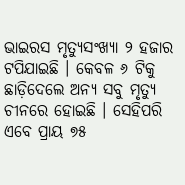ଭାଇରସ ମୃତ୍ୟୁସଂଖ୍ୟା ୨ ହଜାର ଟପିଯାଇଛି । କେବଳ ୬ ଟିକୁ ଛାଡ଼ିଦେଲେ ଅନ୍ୟ ସବୁ ମୃତ୍ୟୁ ଚୀନରେ ହୋଇଛି । ସେହିପରି ଏବେ ପ୍ରାୟ ୭୫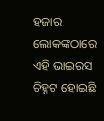ହଜାର ଲୋକଙ୍କଠାରେ ଏହି ଭାଇରସ ଚିହ୍ନଟ ହୋଇଛି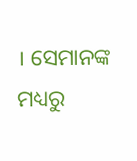। ସେମାନଙ୍କ ମଧ୍ୟରୁ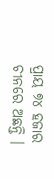ପ୍ରାୟ ୭୪ ହଜାର ଚୀନରେ ଅଛନ୍ତି ।